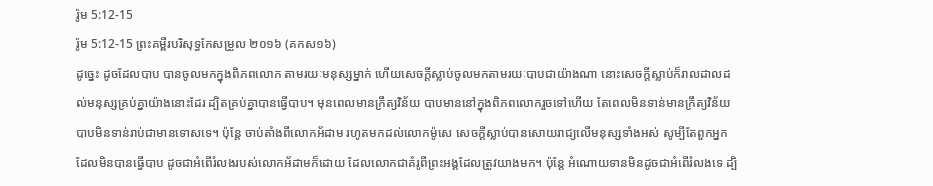រ៉ូម 5:12-15
រ៉ូម 5:12-15 ព្រះគម្ពីរបរិសុទ្ធកែសម្រួល ២០១៦ (គកស១៦)
ដូច្នេះ ដូចដែលបាប បានចូលមកក្នុងពិភពលោក តាមរយៈមនុស្សម្នាក់ ហើយសេចក្តីស្លាប់ចូលមកតាមរយៈបាបជាយ៉ាងណា នោះសេចក្តីស្លាប់ក៏រាលដាលដល់មនុស្សគ្រប់គ្នាយ៉ាងនោះដែរ ដ្បិតគ្រប់គ្នាបានធ្វើបាប។ មុនពេលមានក្រឹត្យវិន័យ បាបមាននៅក្នុងពិភពលោករួចទៅហើយ តែពេលមិនទាន់មានក្រឹត្យវិន័យ បាបមិនទាន់រាប់ជាមានទោសទេ។ ប៉ុន្តែ ចាប់តាំងពីលោកអ័ដាម រហូតមកដល់លោកម៉ូសេ សេចក្តីស្លាប់បានសោយរាជ្យលើមនុស្សទាំងអស់ សូម្បីតែពួកអ្នកដែលមិនបានធ្វើបាប ដូចជាអំពើរំលងរបស់លោកអ័ដាមក៏ដោយ ដែលលោកជាគំរូពីព្រះអង្គដែលត្រូវយាងមក។ ប៉ុន្តែ អំណោយទានមិនដូចជាអំពើរំលងទេ ដ្បិ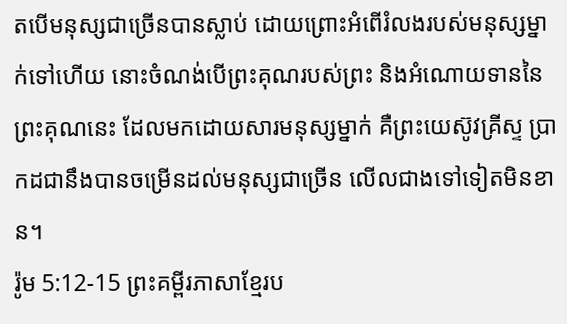តបើមនុស្សជាច្រើនបានស្លាប់ ដោយព្រោះអំពើរំលងរបស់មនុស្សម្នាក់ទៅហើយ នោះចំណង់បើព្រះគុណរបស់ព្រះ និងអំណោយទាននៃព្រះគុណនេះ ដែលមកដោយសារមនុស្សម្នាក់ គឺព្រះយេស៊ូវគ្រីស្ទ ប្រាកដជានឹងបានចម្រើនដល់មនុស្សជាច្រើន លើលជាងទៅទៀតមិនខាន។
រ៉ូម 5:12-15 ព្រះគម្ពីរភាសាខ្មែរប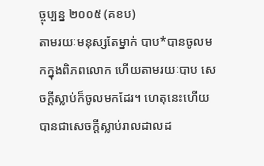ច្ចុប្បន្ន ២០០៥ (គខប)
តាមរយៈមនុស្សតែម្នាក់ បាប*បានចូលមកក្នុងពិភពលោក ហើយតាមរយៈបាប សេចក្ដីស្លាប់ក៏ចូលមកដែរ។ ហេតុនេះហើយបានជាសេចក្ដីស្លាប់រាលដាលដ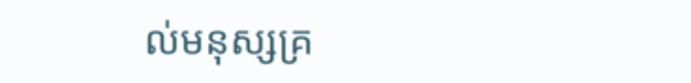ល់មនុស្សគ្រ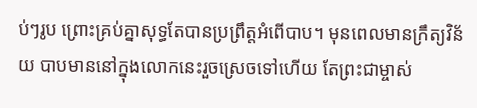ប់ៗរូប ព្រោះគ្រប់គ្នាសុទ្ធតែបានប្រព្រឹត្តអំពើបាប។ មុនពេលមានក្រឹត្យវិន័យ បាបមាននៅក្នុងលោកនេះរួចស្រេចទៅហើយ តែព្រះជាម្ចាស់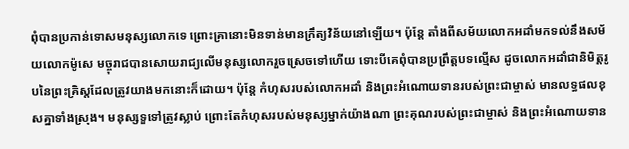ពុំបានប្រកាន់ទោសមនុស្សលោកទេ ព្រោះគ្រានោះមិនទាន់មានក្រឹត្យវិន័យនៅឡើយ។ ប៉ុន្តែ តាំងពីសម័យលោកអដាំមកទល់នឹងសម័យលោកម៉ូសេ មច្ចុរាជបានសោយរាជ្យលើមនុស្សលោករួចស្រេចទៅហើយ ទោះបីគេពុំបានប្រព្រឹត្តបទល្មើស ដូចលោកអដាំជានិមិត្តរូបនៃព្រះគ្រិស្តដែលត្រូវយាងមកនោះក៏ដោយ។ ប៉ុន្តែ កំហុសរបស់លោកអដាំ និងព្រះអំណោយទានរបស់ព្រះជាម្ចាស់ មានលទ្ធផលខុសគ្នាទាំងស្រុង។ មនុស្សទួទៅត្រូវស្លាប់ ព្រោះតែកំហុសរបស់មនុស្សម្នាក់យ៉ាងណា ព្រះគុណរបស់ព្រះជាម្ចាស់ និងព្រះអំណោយទាន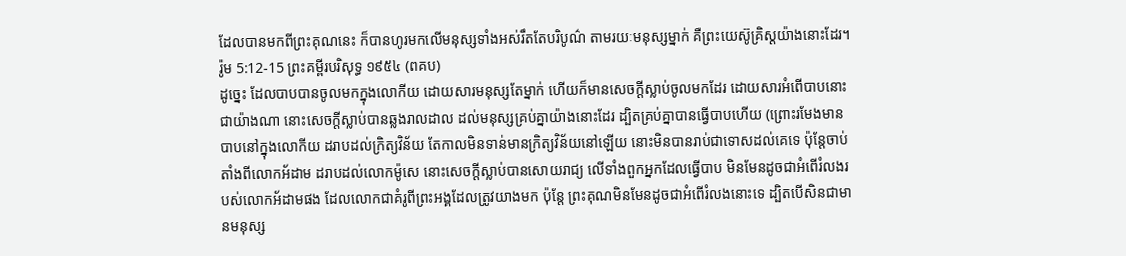ដែលបានមកពីព្រះគុណនេះ ក៏បានហូរមកលើមនុស្សទាំងអស់រឹតតែបរិបូណ៌ តាមរយៈមនុស្សម្នាក់ គឺព្រះយេស៊ូគ្រិស្តយ៉ាងនោះដែរ។
រ៉ូម 5:12-15 ព្រះគម្ពីរបរិសុទ្ធ ១៩៥៤ (ពគប)
ដូច្នេះ ដែលបាបបានចូលមកក្នុងលោកីយ ដោយសារមនុស្សតែម្នាក់ ហើយក៏មានសេចក្ដីស្លាប់ចូលមកដែរ ដោយសារអំពើបាបនោះជាយ៉ាងណា នោះសេចក្ដីស្លាប់បានឆ្លងរាលដាល ដល់មនុស្សគ្រប់គ្នាយ៉ាងនោះដែរ ដ្បិតគ្រប់គ្នាបានធ្វើបាបហើយ (ព្រោះរមែងមានបាបនៅក្នុងលោកីយ ដរាបដល់ក្រិត្យវិន័យ តែកាលមិនទាន់មានក្រិត្យវិន័យនៅឡើយ នោះមិនបានរាប់ជាទោសដល់គេទេ ប៉ុន្តែចាប់តាំងពីលោកអ័ដាម ដរាបដល់លោកម៉ូសេ នោះសេចក្ដីស្លាប់បានសោយរាជ្យ លើទាំងពួកអ្នកដែលធ្វើបាប មិនមែនដូចជាអំពើរំលងរបស់លោកអ័ដាមផង ដែលលោកជាគំរូពីព្រះអង្គដែលត្រូវយាងមក ប៉ុន្តែ ព្រះគុណមិនមែនដូចជាអំពើរំលងនោះទេ ដ្បិតបើសិនជាមានមនុស្ស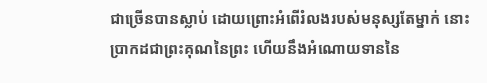ជាច្រើនបានស្លាប់ ដោយព្រោះអំពើរំលងរបស់មនុស្សតែម្នាក់ នោះប្រាកដជាព្រះគុណនៃព្រះ ហើយនឹងអំណោយទាននៃ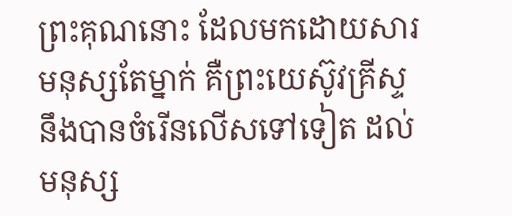ព្រះគុណនោះ ដែលមកដោយសារមនុស្សតែម្នាក់ គឺព្រះយេស៊ូវគ្រីស្ទ នឹងបានចំរើនលើសទៅទៀត ដល់មនុស្ស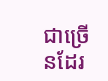ជាច្រើនដែរ